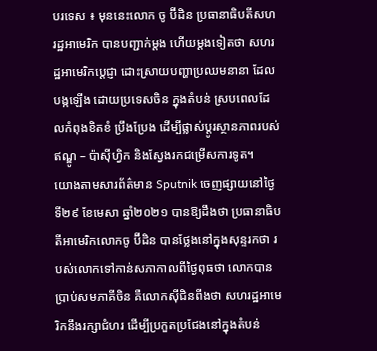បរទេស ៖ មុននេះលោក ចូ ប៊ីដិន ប្រធានាធិបតីសហរដ្ឋអាមេរិក បានបញ្ជាក់ម្តង ហើយម្តងទៀតថា សហរដ្ឋអាមេរិកប្តេជ្ញា ដោះស្រាយបញ្ហាប្រឈមនានា ដែលបង្កឡើង ដោយប្រទេសចិន ក្នុងតំបន់ ស្របពេលដែលកំពុងខិតខំ ប្រឹងប្រែង ដើម្បីផ្លាស់ប្តូរស្ថានភាពរបស់ឥណ្ឌូ – ប៉ាស៊ីហ្វិក និងស្វែងរកជម្រើសការទូត។
យោងតាមសារព័ត៌មាន Sputnik ចេញផ្សាយនៅថ្ងៃទី២៩ ខែមេសា ឆ្នាំ២០២១ បានឱ្យដឹងថា ប្រធានាធិបតីអាមេរិកលោកចូ ប៊ីដិន បានថ្លែងនៅក្នុងសុន្ទរកថា របស់លោកទៅកាន់សភាកាលពីថ្ងៃពុធថា លោកបានប្រាប់សមភាគីចិន គឺលោកស៊ីជិនពីងថា សហរដ្ឋអាមេរិកនឹងរក្សាជំហរ ដើម្បីប្រកួតប្រជែងនៅក្នុងតំបន់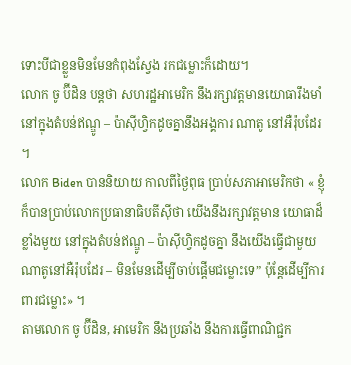ទោះបីជាខ្លួនមិនមែនកំពុងស្វែង រកជម្លោះក៏ដោយ។
លោក ចូ ប៊ីដិន បន្តថា សហរដ្ឋអាមេរិក នឹងរក្សាវត្តមានយោធារឹងមាំនៅក្នុងតំបន់ឥណ្ឌូ – ប៉ាស៊ីហ្វិកដូចគ្នានឹងអង្គការ ណាតូ នៅអឺរ៉ុបដែរ ។
លោក Biden បាននិយាយ កាលពីថ្ងៃពុធ ប្រាប់សភាអាមេរិកថា « ខ្ញុំក៏បានប្រាប់លោកប្រធានាធិបតីស៊ីថា យើងនឹងរក្សាវត្តមាន យោធាដ៏ខ្លាំងមួយ នៅក្នុងតំបន់ឥណ្ឌូ – ប៉ាស៊ីហ្វិកដូចគ្នា នឹងយើងធ្វើជាមួយណាតូនៅអឺរ៉ុបដែរ – មិនមែនដើម្បីចាប់ផ្តើមជម្លោះទេ” ប៉ុន្តែដើម្បីការពារជម្លោះ» ។
តាមលោក ចូ ប៊ីដិន, អាមេរិក នឹងប្រឆាំង នឹងការធ្វើពាណិជ្ជក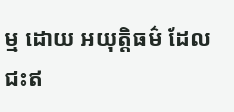ម្ម ដោយ អយុត្តិធម៌ ដែលជះឥ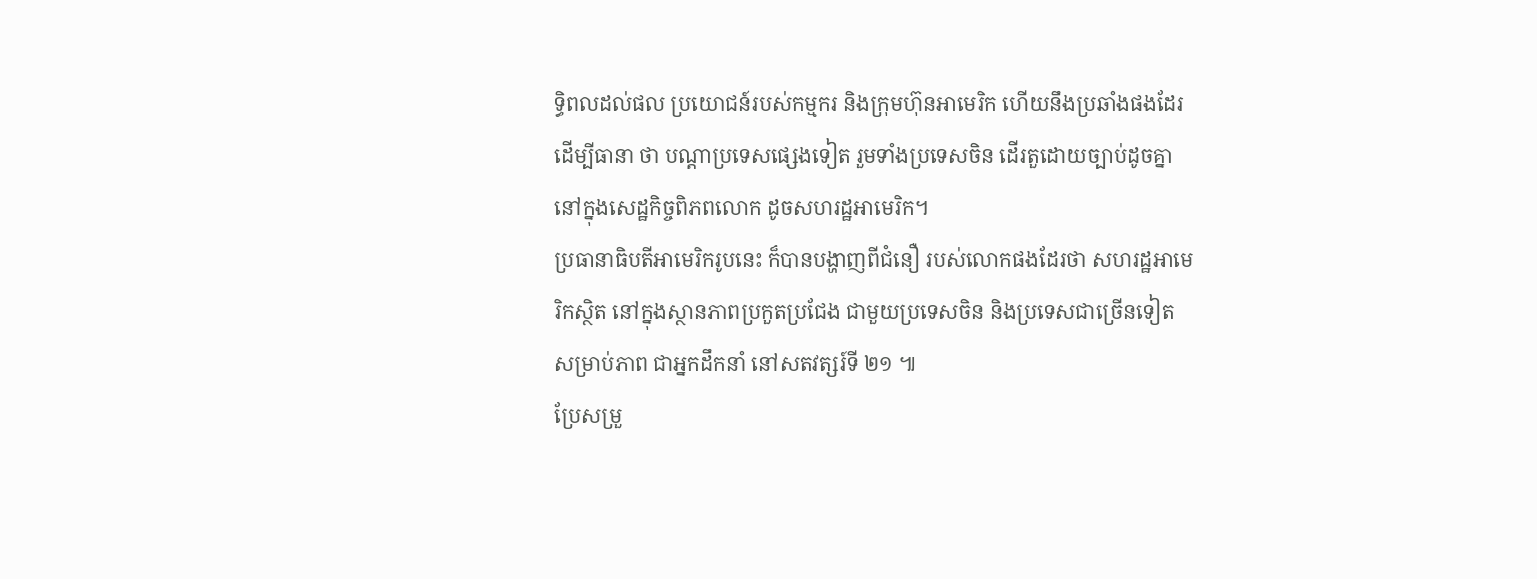ទ្ធិពលដល់ផល ប្រយោជន៍របស់កម្មករ និងក្រុមហ៊ុនអាមេរិក ហើយនឹងប្រឆាំងផងដែរ ដើម្បីធានា ថា បណ្តាប្រទេសផ្សេងទៀត រួមទាំងប្រទេសចិន ដើរតួដោយច្បាប់ដូចគ្នា នៅក្នុងសេដ្ឋកិច្ចពិភពលោក ដូចសហរដ្ឋអាមេរិក។
ប្រធានាធិបតីអាមេរិករូបនេះ ក៏បានបង្ហាញពីជំនឿ របស់លោកផងដែរថា សហរដ្ឋអាមេរិកស្ថិត នៅក្នុងស្ថានភាពប្រកួតប្រជែង ជាមួយប្រទេសចិន និងប្រទេសជាច្រើនទៀត សម្រាប់ភាព ជាអ្នកដឹកនាំ នៅសតវត្សរ៍ទី ២១ ៕
ប្រែសម្រួ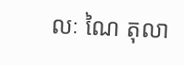លៈ ណៃ តុលា